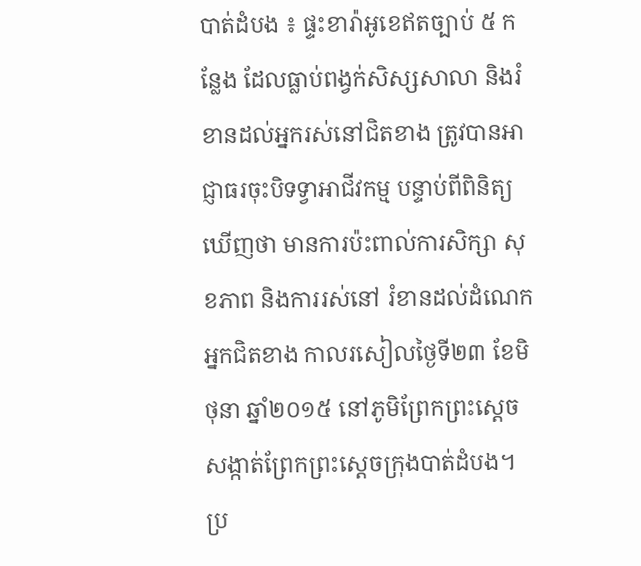បាត់ដំបង ៖ ផ្ទះខារ៉ាអូខេឥតច្បាប់ ៥ កន្លែង ដែលធ្លាប់ពង្វក់សិស្សសាលា និងរំខានដល់អ្នករស់នៅជិតខាង ត្រូវបានអាជ្ញាធរចុះបិទទ្វាអាជីវកម្ម បន្ទាប់ពីពិនិត្យឃើញថា មានការប៉ះពាល់ការសិក្សា សុខភាព និងការរស់នៅ រំខានដល់ដំណេកអ្នកជិតខាង កាលរសៀលថ្ងៃទី២៣ ខែមិថុនា ឆ្នាំ២០១៥ នៅភូមិព្រែកព្រះស្តេចសង្កាត់ព្រែកព្រះស្តេចក្រុងបាត់ដំបង។
ប្រ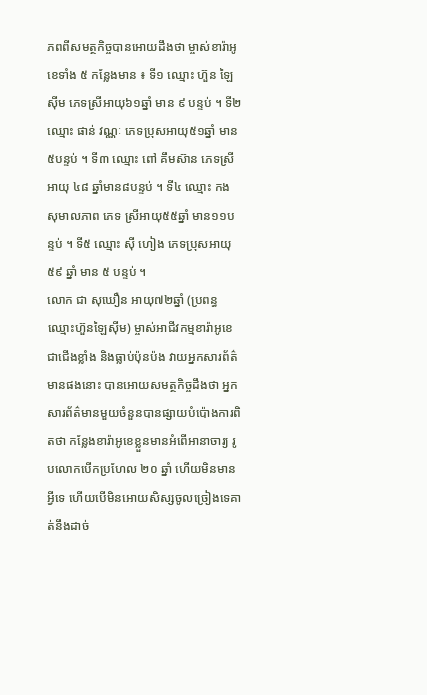ភពពីសមត្ថកិច្ចបានអោយដឹងថា ម្ចាស់ខារ៉ាអូខេទាំង ៥ កន្លែងមាន ៖ ទី១ ឈ្មោះ ហ៊ួន ឡៃស៊ីម ភេទស្រីអាយុ៦១ឆ្នាំ មាន ៩ បន្ទប់ ។ ទី២ ឈ្មោះ ផាន់ វណ្ណៈ ភេទប្រុសអាយុ៥១ឆ្នាំ មាន៥បន្ទប់ ។ ទី៣ ឈ្មោះ ពៅ គឹមស៊ាន ភេទស្រីអាយុ ៤៨ ឆ្នាំមាន៨បន្ទប់ ។ ទី៤ ឈ្មោះ កង សុមាលភាព ភេទ ស្រីអាយុ៥៥ឆ្នាំ មាន១១បន្ទប់ ។ ទី៥ ឈ្មោះ ស៊ី ហៀង ភេទប្រុសអាយុ ៥៩ ឆ្នាំ មាន ៥ បន្ទប់ ។
លោក ជា សុឃឿន អាយុ៧២ឆ្នាំ (ប្រពន្ធឈ្មោះហ៊ួនឡៃស៊ីម) ម្ចាស់អាជីវកម្មខារ៉ាអូខេ ជាជើងខ្លាំង និងធ្លាប់ប៉ុនប៉ង វាយអ្នកសារព័ត៌មានផងនោះ បានអោយសមត្ថកិច្ចដឹងថា អ្នកសារព័ត៌មានមួយចំនួនបានផ្សាយបំប៉ោងការពិតថា កន្លែងខារ៉ាអូខេខ្លួនមានអំពើអានាចារ្យ រូបលោកបើកប្រហែល ២០ ឆ្នាំ ហើយមិនមានអ្វីទេ ហើយបើមិនអោយសិស្សចូលច្រៀងទេគាត់នឹងដាច់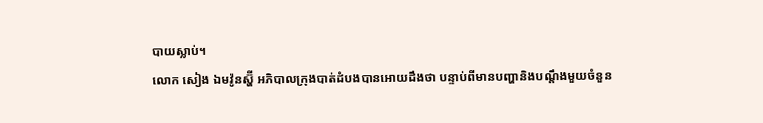បាយស្លាប់។
លោក សៀង ឯមវ៉ូនស្ហ៊ី អភិបាលក្រុងបាត់ដំបងបានអោយដឹងថា បន្ទាប់ពីមានបញ្ហានិងបណ្តឹងមួយចំនួន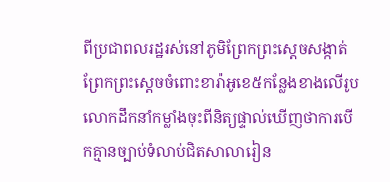ពីប្រជាពលរដ្ឋរស់នៅភូមិព្រែកព្រះស្តេចសង្កាត់ព្រែកព្រះស្តេចចំពោះខារ៉ាអូខេ៥កន្លែងខាងលើរូបលោកដឹកនាំកម្លាំងចុះពីនិត្យផ្ទាល់ឃើញថាការបើកគ្មានច្បាប់ទំលាប់ជិតសាលារៀន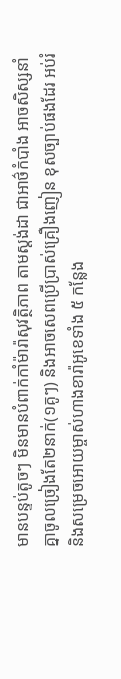មានបន្ទប់តូចៗ មិនមានបំពាក់កាំម៉ារ៉ាសុវត្ថិភាព តាមស្តង់ដា ជាអាថ៌កំបាំង អាចសិស្សនាំគ្នាចូលច្រៀងតែ២នាក់(១គូៗ) និងអាចសេពប្រើប្រាស់គ្រឿងញៀន ខុសច្បាប់ផងដែរ អប់រំនិងសម្រេចអោយម្ចាស់ហាងខារ៉ាអូខេទាំង ៥ កន្លែង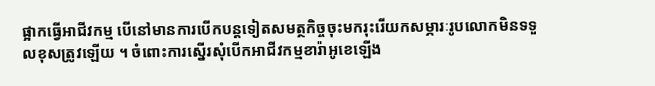ផ្អាកធ្វើអាជីវកម្ម បើនៅមានការបើកបន្តទៀតសមត្ថកិច្ចចុះមករុះរើយកសម្ភារៈរូបលោកមិនទទួលខុសត្រូវឡើយ ។ ចំពោះការស្នើរសុំបើកអាជីវកម្មខារ៉ាអូខេឡើង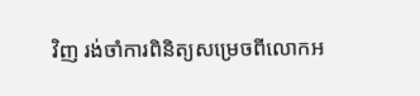វិញ រង់ចាំការពិនិត្យសម្រេចពីលោកអ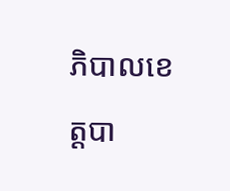ភិបាលខេត្តបា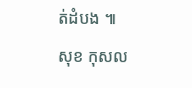ត់ដំបង ៕
សុខ កុសល